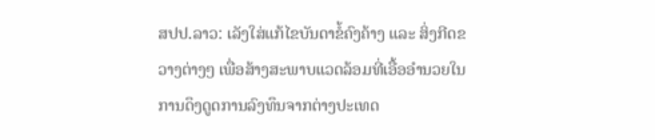ສປປ.ລາວ: ເລັງໃສ່ແກ້ໄຂບັນດາຂໍ້ຄົງຄ້າງ ແລະ ສິ່ງກີດຂວາງຕ່າງໆ ເພື່ອສ້າງສະພາບແວດລ້ອມທີ່ເອື້ອອຳນວຍໃນການດຶງດູດການລົງທຶນຈາກຕ່າງປະເທດ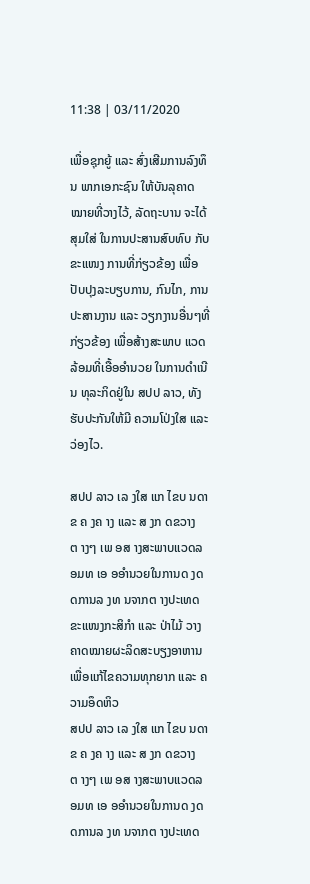11:38 | 03/11/2020

ເພື່ອຊຸກຍູ້ ແລະ ສົ່ງເສີມການລົງທຶນ ພາກເອກະຊົນ ໃຫ້ບັນລຸຄາດໝາຍທີ່ວາງໄວ້, ລັດຖະບານ ຈະໄດ້ສຸມໃສ່ ໃນການປະສານສົບທົບ ກັບຂະແໜງ ການທີ່ກ່ຽວຂ້ອງ ເພື່ອປັບປຸງລະບຽບການ, ກົນໄກ, ການປະສານງານ ແລະ ວຽກງານອື່ນໆທີ່ກ່ຽວຂ້ອງ ເພື່ອສ້າງສະພາບ ແວດລ້ອມທີ່ເອື້ອອຳນວຍ ໃນການດຳເນີນ ທຸລະກິດຢູ່ໃນ ສປປ ລາວ, ທັງຮັບປະກັນໃຫ້ມີ ຄວາມໂປ່ງໃສ ແລະ ວ່ອງໄວ.

ສປປ ລາວ ເລ ງໃສ ແກ ໄຂບ ນດາຂ ຄ ງຄ າງ ແລະ ສ ງກ ດຂວາງຕ າງໆ ເພ ອສ າງສະພາບແວດລ ອມທ ເອ ອອຳນວຍໃນການດ ງດ ດການລ ງທ ນຈາກຕ າງປະເທດ ຂະແໜງກະສິກຳ ແລະ ປ່າໄມ້ ວາງຄາດໝາຍຜະລິດສະບຽງອາຫານ ເພື່ອແກ້ໄຂຄວາມທຸກຍາກ ແລະ ຄວາມອຶດຫິວ
ສປປ ລາວ ເລ ງໃສ ແກ ໄຂບ ນດາຂ ຄ ງຄ າງ ແລະ ສ ງກ ດຂວາງຕ າງໆ ເພ ອສ າງສະພາບແວດລ ອມທ ເອ ອອຳນວຍໃນການດ ງດ ດການລ ງທ ນຈາກຕ າງປະເທດ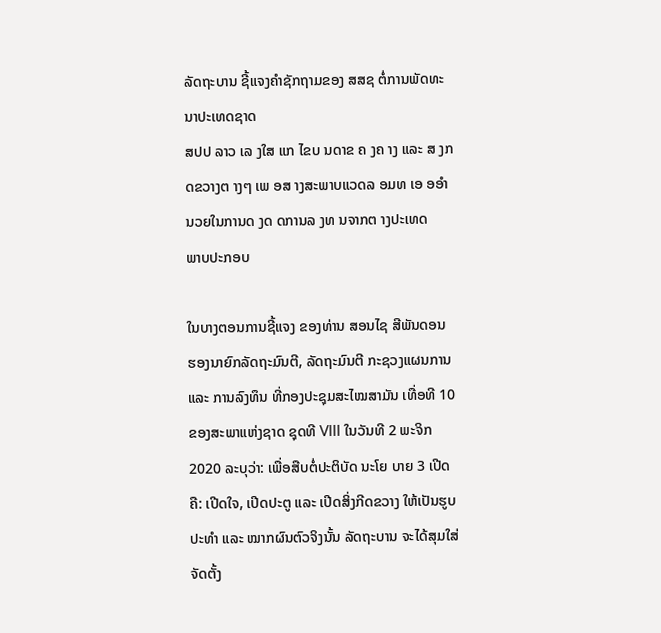ລັດຖະບານ ຊີ້ແຈງຄຳຊັກຖາມຂອງ ສສຊ ຕໍ່ການພັດທະນາປະເທດຊາດ
ສປປ ລາວ ເລ ງໃສ ແກ ໄຂບ ນດາຂ ຄ ງຄ າງ ແລະ ສ ງກ ດຂວາງຕ າງໆ ເພ ອສ າງສະພາບແວດລ ອມທ ເອ ອອຳນວຍໃນການດ ງດ ດການລ ງທ ນຈາກຕ າງປະເທດ
ພາບປະກອບ

ໃນບາງຕອນການຊີ້ແຈງ ຂອງທ່ານ ສອນໄຊ ສີພັນດອນ ຮອງນາຍົກລັດຖະມົນຕີ, ລັດຖະມົນຕີ ກະຊວງແຜນການ ແລະ ການລົງທຶນ ທີ່ກອງປະຊຸມສະໄໝສາມັນ ເທື່ອທີ 10 ຂອງສະພາແຫ່ງຊາດ ຊຸດທີ VIII ໃນວັນທີ 2 ພະຈິກ 2020 ລະບຸວ່າ: ເພື່ອສືບຕໍ່ປະຕິບັດ ນະໂຍ ບາຍ 3 ເປີດ ຄື: ເປີດໃຈ, ເປີດປະຕູ ແລະ ເປີດສິ່ງກີດຂວາງ ໃຫ້ເປັນຮູບປະທຳ ແລະ ໝາກຜົນຕົວຈິງນັ້ນ ລັດຖະບານ ຈະໄດ້ສຸມໃສ່ຈັດຕັ້ງ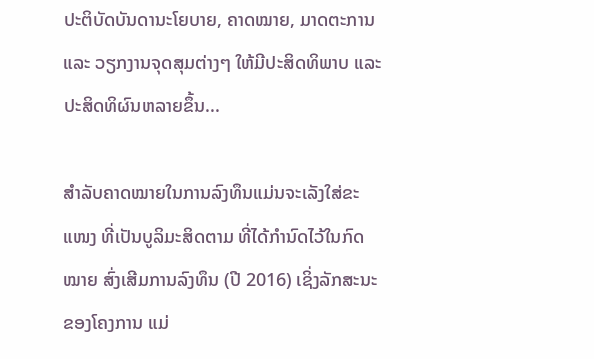ປະຕິບັດບັນດານະໂຍບາຍ, ຄາດໝາຍ, ມາດຕະການ ແລະ ວຽກງານຈຸດສຸມຕ່າງໆ ໃຫ້ມີປະສິດທິພາບ ແລະ ປະສິດທິຜົນຫລາຍຂຶ້ນ...

ສຳລັບຄາດໝາຍໃນການລົງທຶນແມ່ນຈະເລັງໃສ່ຂະແໜງ ທີ່ເປັນບູລິມະສິດຕາມ ທີ່ໄດ້ກຳນົດໄວ້ໃນກົດໝາຍ ສົ່ງເສີມການລົງທຶນ (ປີ 2016) ເຊິ່ງລັກສະນະ ຂອງໂຄງການ ແມ່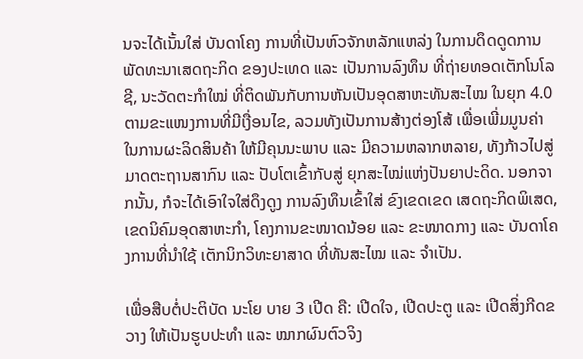ນຈະໄດ້ເນັ້ນໃສ່ ບັນດາໂຄງ ການທີ່ເປັນຫົວຈັກຫລັກແຫລ່ງ ໃນການດຶດດູດການພັດທະນາເສດຖະກິດ ຂອງປະເທດ ແລະ ເປັນການລົງທຶນ ທີ່ຖ່າຍທອດເຕັກໂນໂລຊີ, ນະວັດຕະກຳໃໝ່ ທີ່ຕິດພັນກັບການຫັນເປັນອຸດສາຫະທັນສະໄໝ ໃນຍຸກ 4.0 ຕາມຂະແໜງການທີ່ມີເງື່ອນໄຂ, ລວມທັງເປັນການສ້າງຕ່ອງໂສ້ ເພື່ອເພີ່ມມູນຄ່າ ໃນການຜະລິດສິນຄ້າ ໃຫ້ມີຄຸນນະພາບ ແລະ ມີຄວາມຫລາກຫລາຍ, ທັງກ້າວໄປສູ່ມາດຕະຖານສາກົນ ແລະ ປັບໂຕເຂົ້າກັບສູ່ ຍຸກສະໄໝ່ແຫ່ງປັນຍາປະດິດ. ນອກຈາກນັ້ນ, ກໍຈະໄດ້ເອົາໃຈໃສ່ດຶງດູງ ການລົງທຶນເຂົ້າໃສ່ ຂົງເຂດເຂດ ເສດຖະກິດພິເສດ, ເຂດນິຄົມອຸດສາຫະກຳ, ໂຄງການຂະໜາດນ້ອຍ ແລະ ຂະໜາດກາງ ແລະ ບັນດາໂຄງການທີ່ນຳໃຊ້ ເຕັກນິກວິທະຍາສາດ ທີ່ທັນສະໄໝ ແລະ ຈຳເປັນ.

ເພື່ອສືບຕໍ່ປະຕິບັດ ນະໂຍ ບາຍ 3 ເປີດ ຄື: ເປີດໃຈ, ເປີດປະຕູ ແລະ ເປີດສິ່ງກີດຂວາງ ໃຫ້ເປັນຮູບປະທຳ ແລະ ໝາກຜົນຕົວຈິງ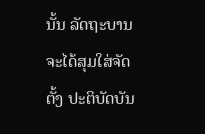ນັ້ນ ລັດຖະບານ ຈະໄດ້ສຸມໃສ່ຈັດຕັ້ງ ປະຕິບັດບັນ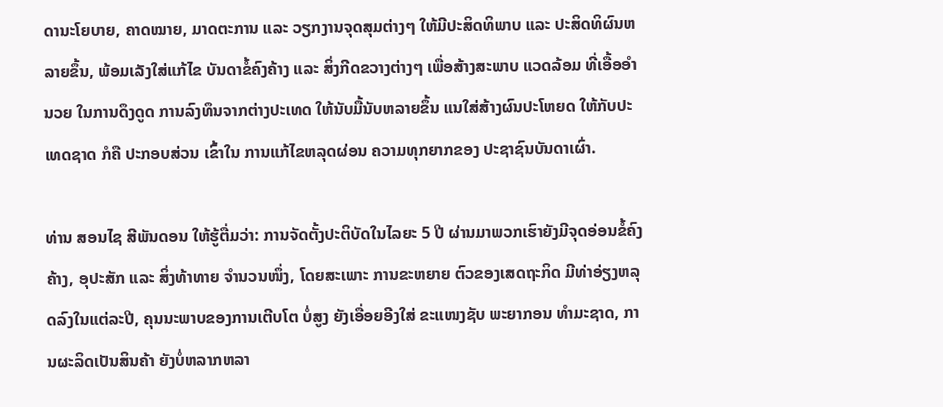ດານະໂຍບາຍ, ຄາດໝາຍ, ມາດຕະການ ແລະ ວຽກງານຈຸດສຸມຕ່າງໆ ໃຫ້ມີປະສິດທິພາບ ແລະ ປະສິດທິຜົນຫລາຍຂຶ້ນ, ພ້ອມເລັງໃສ່ແກ້ໄຂ ບັນດາຂໍ້ຄົງຄ້າງ ແລະ ສິ່ງກີດຂວາງຕ່າງໆ ເພື່ອສ້າງສະພາບ ແວດລ້ອມ ທີ່ເອື້ອອຳນວຍ ໃນການດຶງດູດ ການລົງທຶນຈາກຕ່າງປະເທດ ໃຫ້ນັບມື້ນັບຫລາຍຂຶ້ນ ແນໃສ່ສ້າງຜົນປະໂຫຍດ ໃຫ້ກັບປະເທດຊາດ ກໍຄື ປະກອບສ່ວນ ເຂົ້າໃນ ການແກ້ໄຂຫລຸດຜ່ອນ ຄວາມທຸກຍາກຂອງ ປະຊາຊົນບັນດາເຜົ່າ.

ທ່ານ ສອນໄຊ ສີພັນດອນ ໃຫ້ຮູ້ຕື່ມວ່າ: ການຈັດຕັ້ງປະຕິບັດໃນໄລຍະ 5 ປີ ຜ່ານມາພວກເຮົາຍັງມີຈຸດອ່ອນຂໍ້ຄົງຄ້າງ, ອຸປະສັກ ແລະ ສິ່ງທ້າທາຍ ຈຳນວນໜຶ່ງ, ໂດຍສະເພາະ ການຂະຫຍາຍ ຕົວຂອງເສດຖະກິດ ມີທ່າອ່ຽງຫລຸດລົງໃນແຕ່ລະປີ, ຄຸນນະພາບຂອງການເຕີບໂຕ ບໍ່ສູງ ຍັງເອື່ອຍອີງໃສ່ ຂະແໜງຊັບ ພະຍາກອນ ທຳມະຊາດ, ການຜະລິດເປັນສິນຄ້າ ຍັງບໍ່ຫລາກຫລາ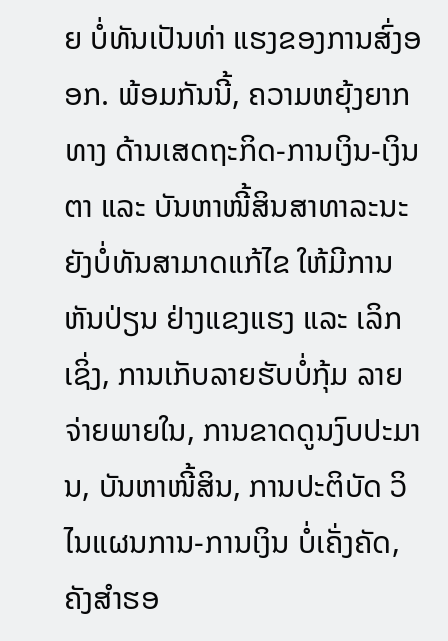ຍ ບໍ່ທັນເປັນທ່າ ແຮງຂອງການສົ່ງອອກ. ພ້ອມກັນນີ້, ຄວາມຫຍຸ້ງຍາກທາງ ດ້ານເສດຖະກິດ-ການເງິນ-ເງິນຕາ ແລະ ບັນຫາໜີ້ສິນສາທາລະນະ ຍັງບໍ່ທັນສາມາດແກ້ໄຂ ໃຫ້ມີການຫັນປ່ຽນ ຢ່າງແຂງແຮງ ແລະ ເລິກເຊິ່ງ, ການເກັບລາຍຮັບບໍ່ກຸ້ມ ລາຍຈ່າຍພາຍໃນ, ການຂາດດູນງົບປະມານ, ບັນຫາໜີ້ສິນ, ການປະຕິບັດ ວິໄນແຜນການ-ການເງິນ ບໍ່ເຄັ່ງຄັດ, ຄັງສຳຮອ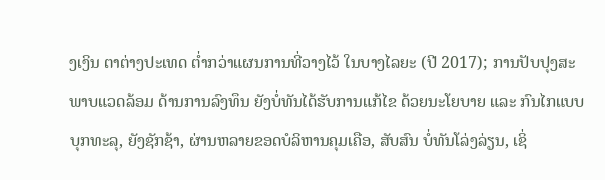ງເງິນ ຕາຕ່າງປະເທດ ຕໍ່າກວ່າແຜນການທີ່ວາງໄວ້ ໃນບາງໄລຍະ (ປີ 2017); ການປັບປຸງສະພາບແວດລ້ອມ ດ້ານການລົງທຶນ ຍັງບໍ່ທັນໄດ້ຮັບການແກ້ໄຂ ດ້ວຍນະໂຍບາຍ ແລະ ກົນໄກແບບບຸກທະລຸ, ຍັງຊັກຊ້າ, ຜ່ານຫລາຍຂອດບໍລິຫານຄຸມເຄືອ, ສັບສົນ ບໍ່ທັນໂລ່ງລ່ຽນ, ເຊິ່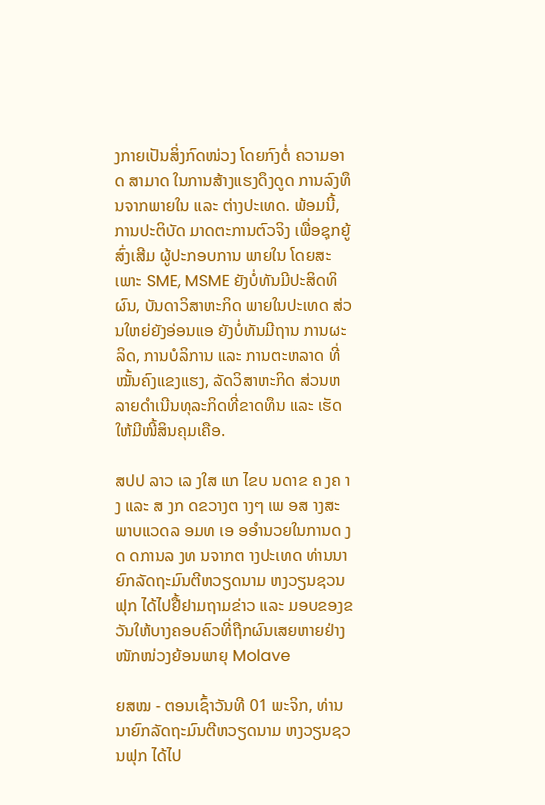ງກາຍເປັນສິ່ງກົດໜ່ວງ ໂດຍກົງຕໍ່ ຄວາມອາດ ສາມາດ ໃນການສ້າງແຮງດຶງດູດ ການລົງທຶນຈາກພາຍໃນ ແລະ ຕ່າງປະເທດ. ພ້ອມນີ້, ການປະຕິບັດ ມາດຕະການຕົວຈິງ ເພື່ອຊຸກຍູ້ສົ່ງເສີມ ຜູ້ປະກອບການ ພາຍໃນ ໂດຍສະເພາະ SME, MSME ຍັງບໍ່ທັນມີປະສິດທິຜົນ, ບັນດາວິສາຫະກິດ ພາຍໃນປະເທດ ສ່ວນໃຫຍ່ຍັງອ່ອນແອ ຍັງບໍ່ທັນມີຖານ ການຜະລິດ, ການບໍລິການ ແລະ ການຕະຫລາດ ທີ່ໝັ້ນຄົງແຂງແຮງ, ລັດວິສາຫະກິດ ສ່ວນຫລາຍດຳເນີນທຸລະກິດທີ່ຂາດທຶນ ແລະ ເຮັດໃຫ້ມີໜີ້ສິນຄຸມເຄືອ.

ສປປ ລາວ ເລ ງໃສ ແກ ໄຂບ ນດາຂ ຄ ງຄ າງ ແລະ ສ ງກ ດຂວາງຕ າງໆ ເພ ອສ າງສະພາບແວດລ ອມທ ເອ ອອຳນວຍໃນການດ ງດ ດການລ ງທ ນຈາກຕ າງປະເທດ ທ່ານນາຍົກລັດຖະມົນຕີຫວຽດນາມ ຫງວຽນຊວນຟຸກ ໄດ້ໄປຢື້ຢາມຖາມຂ່າວ ແລະ ມອບຂອງຂວັນໃຫ້ບາງຄອບຄົວທີ່ຖືກຜົນເສຍຫາຍຢ່າງໜັກໜ່ວງຍ້ອນພາຍຸ Molave

ຍສໝ - ຕອນເຊົ້າວັນທີ 01 ພະຈິກ, ທ່ານນາຍົກລັດຖະມົນຕີຫວຽດນາມ ຫງວຽນຊວນຟຸກ ໄດ້ໄປ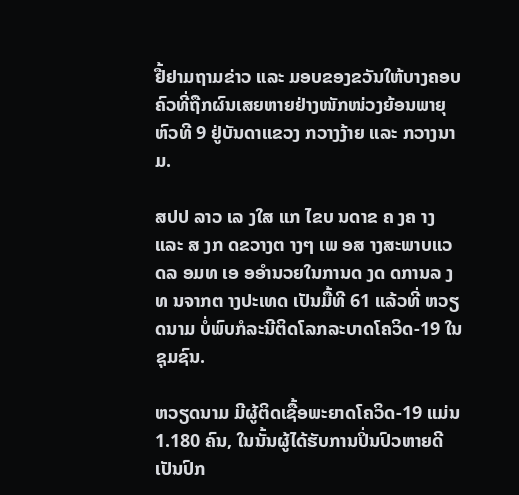ຢື້ຢາມຖາມຂ່າວ ແລະ ມອບຂອງຂວັນໃຫ້ບາງຄອບຄົວທີ່ຖືກຜົນເສຍຫາຍຢ່າງໜັກໜ່ວງຍ້ອນພາຍຸ ຫົວທີ 9 ຢູ່ບັນດາແຂວງ ກວາງງ້າຍ ແລະ ກວາງນາມ.

ສປປ ລາວ ເລ ງໃສ ແກ ໄຂບ ນດາຂ ຄ ງຄ າງ ແລະ ສ ງກ ດຂວາງຕ າງໆ ເພ ອສ າງສະພາບແວດລ ອມທ ເອ ອອຳນວຍໃນການດ ງດ ດການລ ງທ ນຈາກຕ າງປະເທດ ເປັນມື້ທີ 61 ແລ້ວທີ່ ຫວຽດນາມ ບໍ່ພົບກໍລະນີຕິດໂລກລະບາດໂຄວິດ-19 ໃນຊຸມຊົນ.

ຫວຽດນາມ ມີຜູ້ຕິດເຊື້ອພະຍາດໂຄວິດ-19 ແມ່ນ 1.180 ຄົນ, ໃນນັ້ນຜູ້ໄດ້ຮັບການປິ່ນປົວຫາຍດີເປັນປົກ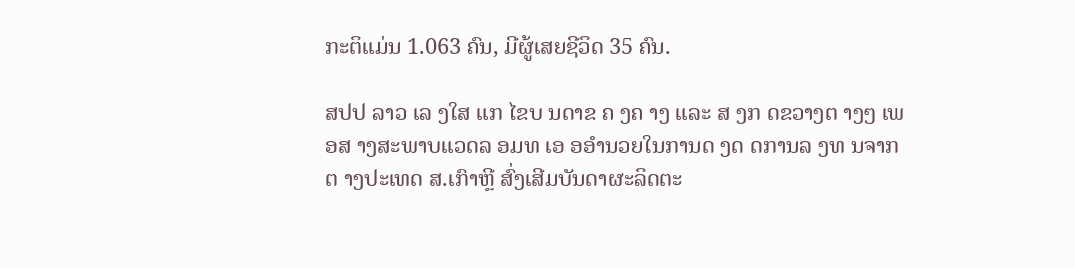ກະຕິແມ່ນ 1.063 ຄົນ, ມີຜູ້ເສຍຊີວິດ 35 ຄົນ.

ສປປ ລາວ ເລ ງໃສ ແກ ໄຂບ ນດາຂ ຄ ງຄ າງ ແລະ ສ ງກ ດຂວາງຕ າງໆ ເພ ອສ າງສະພາບແວດລ ອມທ ເອ ອອຳນວຍໃນການດ ງດ ດການລ ງທ ນຈາກຕ າງປະເທດ ສ.ເກົາຫຼີ ສົ່ງເສີມບັນດາຜະລິດຕະ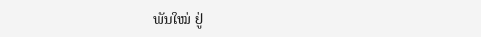ພັນໃໝ່ ຢູ່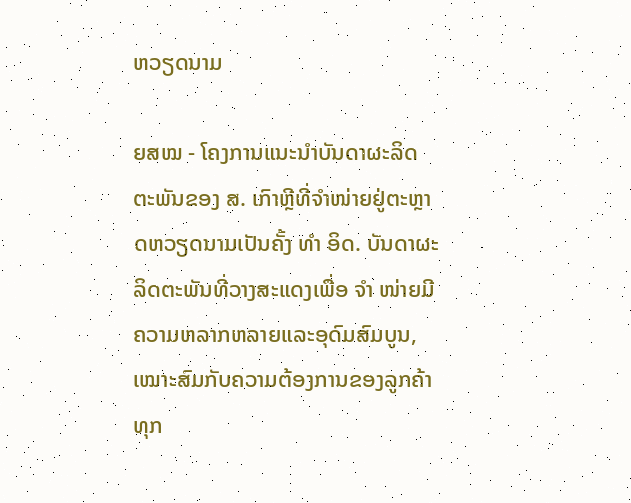ຫວຽດນາມ

ຍສໝ - ໂຄງການແນະນຳບັນດາຜະລິດຕະພັນຂອງ ສ. ເກົາຫຼີທີ່ຈຳໜ່າຍຢູ່ຕະຫຼາດຫວຽດນາມເປັນຄັ້ງ ທຳ ອິດ. ບັນດາຜະລິດຕະພັນທີ່ວາງສະແດງເພື່ອ ຈຳ ໜ່າຍມີຄວາມຫລາກຫລາຍແລະອຸດົມສົມບູນ, ເໝາະສົມກັບຄວາມຕ້ອງການຂອງລູກຄ້າທຸກ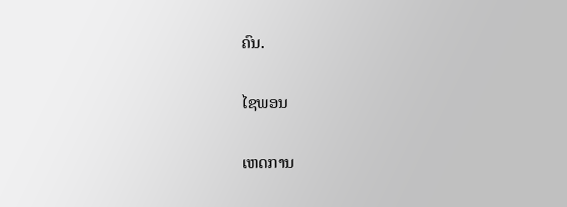ຄົນ.

ໄຊພອນ

ເຫດການ